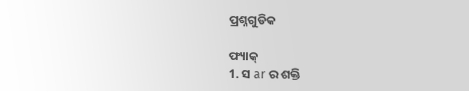ପ୍ରଶ୍ନଗୁଡିକ

ଫ୍ୟାକ୍
1. ସ ar ର ଶକ୍ତି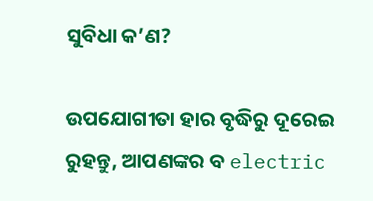ସୁବିଧା କ’ଣ?

ଉପଯୋଗୀତା ହାର ବୃଦ୍ଧିରୁ ଦୂରେଇ ରୁହନ୍ତୁ, ଆପଣଙ୍କର ବ electric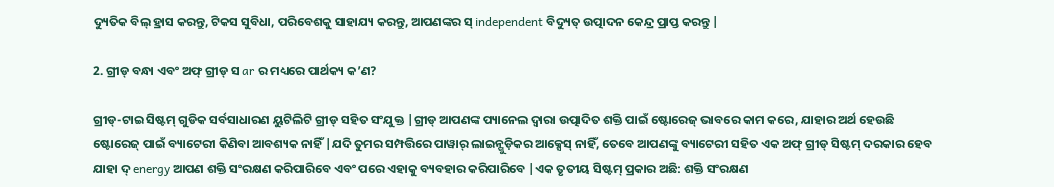ଦ୍ୟୁତିକ ବିଲ୍ ହ୍ରାସ କରନ୍ତୁ, ଟିକସ ସୁବିଧା, ପରିବେଶକୁ ସାହାଯ୍ୟ କରନ୍ତୁ, ଆପଣଙ୍କର ସ୍ independent ବିଦ୍ୟୁତ୍ ଉତ୍ପାଦନ କେନ୍ଦ୍ର ପ୍ରାପ୍ତ କରନ୍ତୁ |

2. ଗ୍ରୀଡ୍ ବନ୍ଧା ଏବଂ ଅଫ୍ ଗ୍ରୀଡ୍ ସ ar ର ମଧ୍ୟରେ ପାର୍ଥକ୍ୟ କ’ଣ?

ଗ୍ରୀଡ୍-ଟାଇ ସିଷ୍ଟମ୍ ଗୁଡିକ ସର୍ବସାଧାରଣ ୟୁଟିଲିଟି ଗ୍ରୀଡ୍ ସହିତ ସଂଯୁକ୍ତ |ଗ୍ରୀଡ୍ ଆପଣଙ୍କ ପ୍ୟାନେଲ ଦ୍ୱାରା ଉତ୍ପାଦିତ ଶକ୍ତି ପାଇଁ ଷ୍ଟୋରେଜ୍ ଭାବରେ କାମ କରେ, ଯାହାର ଅର୍ଥ ହେଉଛି ଷ୍ଟୋରେଜ୍ ପାଇଁ ବ୍ୟାଟେରୀ କିଣିବା ଆବଶ୍ୟକ ନାହିଁ |ଯଦି ତୁମର ସମ୍ପତ୍ତିରେ ପାୱାର୍ ଲାଇନ୍ଗୁଡ଼ିକର ଆକ୍ସେସ୍ ନାହିଁ, ତେବେ ଆପଣଙ୍କୁ ବ୍ୟାଟେରୀ ସହିତ ଏକ ଅଫ୍ ଗ୍ରୀଡ୍ ସିଷ୍ଟମ୍ ଦରକାର ହେବ ଯାହା ଦ୍ energy ଆପଣ ଶକ୍ତି ସଂରକ୍ଷଣ କରିପାରିବେ ଏବଂ ପରେ ଏହାକୁ ବ୍ୟବହାର କରିପାରିବେ |ଏକ ତୃତୀୟ ସିଷ୍ଟମ୍ ପ୍ରକାର ଅଛି: ଶକ୍ତି ସଂରକ୍ଷଣ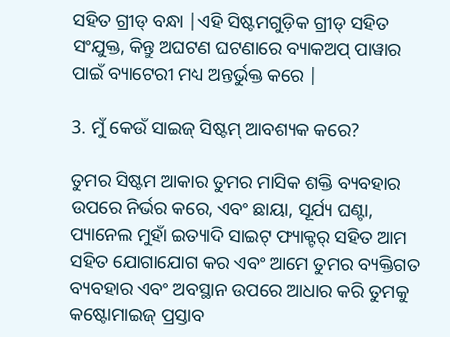ସହିତ ଗ୍ରୀଡ୍ ବନ୍ଧା |ଏହି ସିଷ୍ଟମଗୁଡ଼ିକ ଗ୍ରୀଡ୍ ସହିତ ସଂଯୁକ୍ତ, କିନ୍ତୁ ଅଘଟଣ ଘଟଣାରେ ବ୍ୟାକଅପ୍ ପାୱାର ପାଇଁ ବ୍ୟାଟେରୀ ମଧ୍ୟ ଅନ୍ତର୍ଭୁକ୍ତ କରେ |

3. ମୁଁ କେଉଁ ସାଇଜ୍ ସିଷ୍ଟମ୍ ଆବଶ୍ୟକ କରେ?

ତୁମର ସିଷ୍ଟମ ଆକାର ତୁମର ମାସିକ ଶକ୍ତି ବ୍ୟବହାର ଉପରେ ନିର୍ଭର କରେ, ଏବଂ ଛାୟା, ସୂର୍ଯ୍ୟ ଘଣ୍ଟା, ପ୍ୟାନେଲ ମୁହାଁ ଇତ୍ୟାଦି ସାଇଟ୍ ଫ୍ୟାକ୍ଟର୍ ସହିତ ଆମ ସହିତ ଯୋଗାଯୋଗ କର ଏବଂ ଆମେ ତୁମର ବ୍ୟକ୍ତିଗତ ବ୍ୟବହାର ଏବଂ ଅବସ୍ଥାନ ଉପରେ ଆଧାର କରି ତୁମକୁ କଷ୍ଟୋମାଇଜ୍ ପ୍ରସ୍ତାବ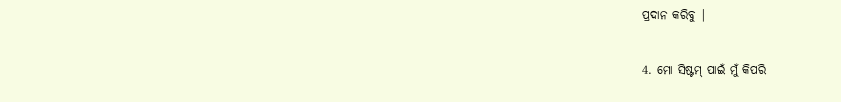ପ୍ରଦାନ କରିବୁ |

4. ମୋ ସିଷ୍ଟମ୍ ପାଇଁ ମୁଁ କିପରି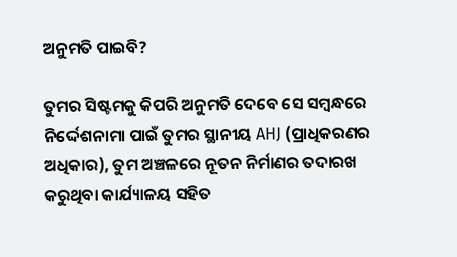ଅନୁମତି ପାଇବି?

ତୁମର ସିଷ୍ଟମକୁ କିପରି ଅନୁମତି ଦେବେ ସେ ସମ୍ବନ୍ଧରେ ନିର୍ଦ୍ଦେଶନାମା ପାଇଁ ତୁମର ସ୍ଥାନୀୟ AHJ (ପ୍ରାଧିକରଣର ଅଧିକାର), ତୁମ ଅଞ୍ଚଳରେ ନୂତନ ନିର୍ମାଣର ତଦାରଖ କରୁଥିବା କାର୍ଯ୍ୟାଳୟ ସହିତ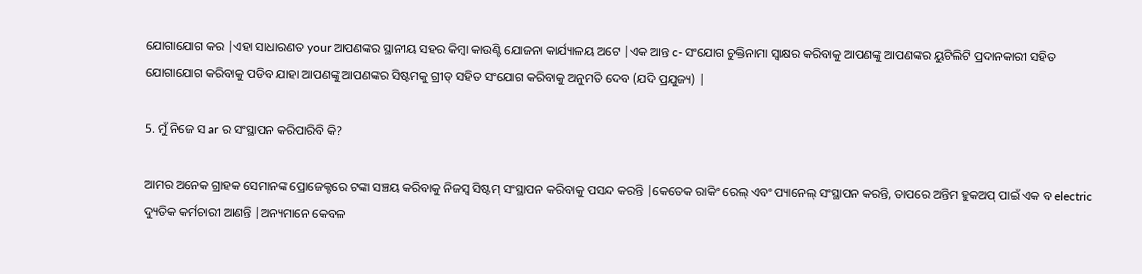ଯୋଗାଯୋଗ କର |ଏହା ସାଧାରଣତ your ଆପଣଙ୍କର ସ୍ଥାନୀୟ ସହର କିମ୍ବା କାଉଣ୍ଟି ଯୋଜନା କାର୍ଯ୍ୟାଳୟ ଅଟେ |ଏକ ଆନ୍ତ c- ସଂଯୋଗ ଚୁକ୍ତିନାମା ସ୍ୱାକ୍ଷର କରିବାକୁ ଆପଣଙ୍କୁ ଆପଣଙ୍କର ୟୁଟିଲିଟି ପ୍ରଦାନକାରୀ ସହିତ ଯୋଗାଯୋଗ କରିବାକୁ ପଡିବ ଯାହା ଆପଣଙ୍କୁ ଆପଣଙ୍କର ସିଷ୍ଟମକୁ ଗ୍ରୀଡ୍ ସହିତ ସଂଯୋଗ କରିବାକୁ ଅନୁମତି ଦେବ (ଯଦି ପ୍ରଯୁଜ୍ୟ) |

5. ମୁଁ ନିଜେ ସ ar ର ସଂସ୍ଥାପନ କରିପାରିବି କି?

ଆମର ଅନେକ ଗ୍ରାହକ ସେମାନଙ୍କ ପ୍ରୋଜେକ୍ଟରେ ଟଙ୍କା ସଞ୍ଚୟ କରିବାକୁ ନିଜସ୍ୱ ସିଷ୍ଟମ୍ ସଂସ୍ଥାପନ କରିବାକୁ ପସନ୍ଦ କରନ୍ତି |କେତେକ ରାକିଂ ରେଲ୍ ଏବଂ ପ୍ୟାନେଲ୍ ସଂସ୍ଥାପନ କରନ୍ତି, ତାପରେ ଅନ୍ତିମ ହୁକଅପ୍ ପାଇଁ ଏକ ବ electric ଦ୍ୟୁତିକ କର୍ମଚାରୀ ଆଣନ୍ତି |ଅନ୍ୟମାନେ କେବଳ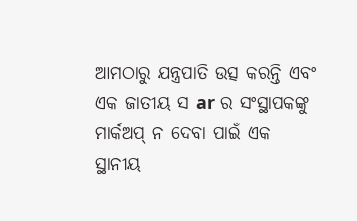ଆମଠାରୁ ଯନ୍ତ୍ରପାତି ଉତ୍ସ କରନ୍ତି ଏବଂ ଏକ ଜାତୀୟ ସ ar ର ସଂସ୍ଥାପକଙ୍କୁ ମାର୍କଅପ୍ ନ ଦେବା ପାଇଁ ଏକ ସ୍ଥାନୀୟ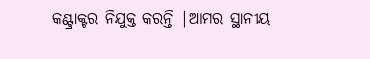କଣ୍ଟ୍ରାକ୍ଟର ନିଯୁକ୍ତ କରନ୍ତି |ଆମର ସ୍ଥାନୀୟ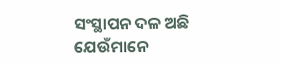ସଂସ୍ଥାପନ ଦଳ ଅଛି ଯେଉଁମାନେ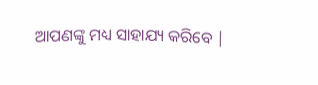ଆପଣଙ୍କୁ ମଧ୍ୟ ସାହାଯ୍ୟ କରିବେ |